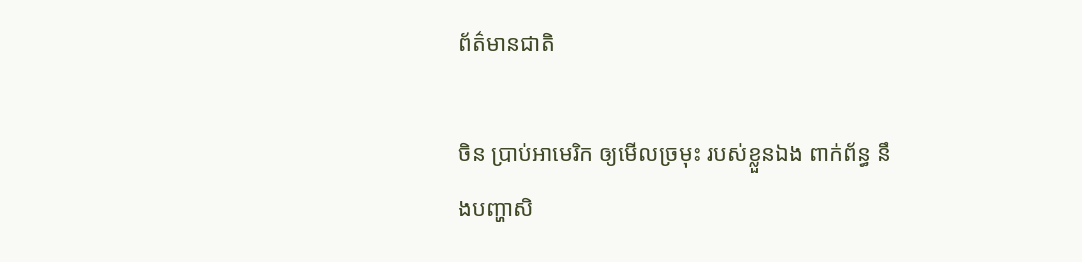ព័ត៌មានជាតិ

ចិន ប្រាប់អាមេរិក ឲ្យមើលច្រមុះ របស់ខ្លួនឯង ពាក់ព័ន្ធ នឹងបញ្ហាសិ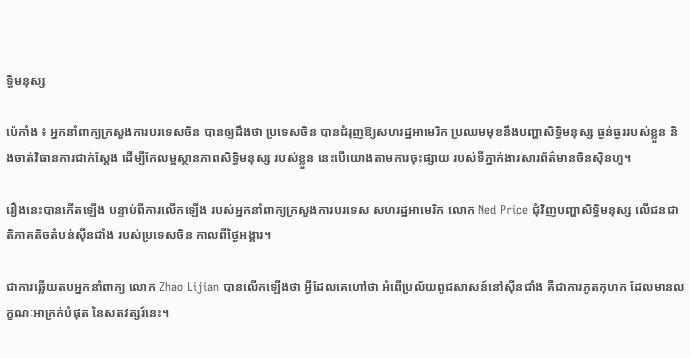ទ្ធិមនុស្ស

ប៉េកាំង ៖ អ្នកនាំពាក្យក្រសួងការបរទេសចិន បានឲ្យដឹងថា ប្រទេសចិន បានជំរុញឱ្យសហរដ្ឋអាមេរិក ប្រឈមមុខនឹងបញ្ហាសិទ្ធិមនុស្ស ធ្ងន់ធ្ងររបស់ខ្លួន និងចាត់វិធានការជាក់ស្តែង ដើម្បីកែលម្អស្ថានភាពសិទ្ធិមនុស្ស របស់ខ្លួន នេះបើយោងតាមការចុះផ្សាយ របស់ទីភ្នាក់ងារសារព័ត៌មានចិនស៊ិនហួ។

រឿងនេះបានកើតឡើង បន្ទាប់ពីការលើកឡើង របស់អ្នកនាំពាក្យក្រសួងការបរទេស សហរដ្ឋអាមេរិក លោក Ned Price ជុំវិញបញ្ហាសិទ្ធិមនុស្ស លើជនជាតិភាគតិចតំបន់ស៊ីនជាំង របស់ប្រទេសចិន កាលពីថ្ងៃអង្គារ។

ជាការឆ្លើយតបអ្នកនាំពាក្យ លោក Zhao Lijian បានលើកឡើងថា អ្វីដែលគេហៅថា អំពើប្រល័យពូជសាសន៍នៅស៊ីនជាំង គឺជាការភូតកុហក ដែលមានលក្ខណៈអាក្រក់បំផុត នៃសតវត្សរ៍នេះ។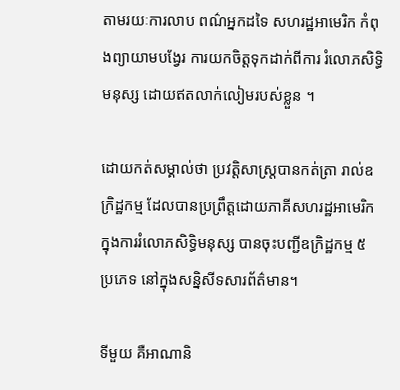តាមរយៈការលាប ពណ៌អ្នកដទៃ សហរដ្ឋអាមេរិក កំពុងព្យាយាមបង្វែរ ការយកចិត្តទុកដាក់ពីការ រំលោភសិទ្ធិមនុស្ស ដោយឥតលាក់លៀមរបស់ខ្លួន ។

ដោយកត់សម្គាល់ថា ប្រវត្តិសាស្រ្តបានកត់ត្រា រាល់ឧក្រិដ្ឋកម្ម ដែលបានប្រព្រឹត្តដោយភាគីសហរដ្ឋអាមេរិក ក្នុងការរំលោភសិទ្ធិមនុស្ស បានចុះបញ្ជីឧក្រិដ្ឋកម្ម ៥ ប្រភេទ នៅក្នុងសន្និសីទសារព័ត៌មាន។

ទីមួយ គឺអាណានិ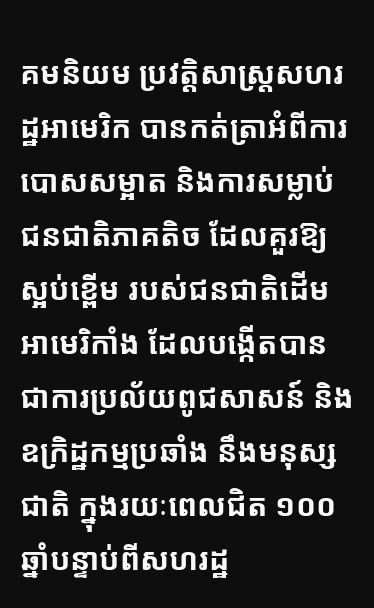គមនិយម ប្រវត្តិសាស្រ្តសហរដ្ឋអាមេរិក បានកត់ត្រាអំពីការបោសសម្អាត និងការសម្លាប់ជនជាតិភាគតិច ដែលគួរឱ្យស្អប់ខ្ពើម របស់ជនជាតិដើមអាមេរិកាំង ដែលបង្កើតបានជាការប្រល័យពូជសាសន៍ និងឧក្រិដ្ឋកម្មប្រឆាំង នឹងមនុស្សជាតិ ក្នុងរយៈពេលជិត ១០០ ឆ្នាំបន្ទាប់ពីសហរដ្ឋ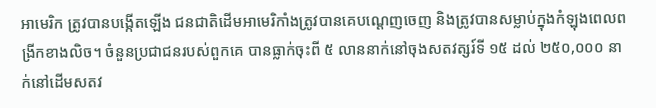អាមេរិក ត្រូវបានបង្កើតឡើង ជនជាតិដើមអាមេរិកាំងត្រូវបានគេបណ្តេញចេញ និងត្រូវបានសម្លាប់ក្នុងកំឡុងពេលពង្រីកខាងលិច។ ចំនួនប្រជាជនរបស់ពួកគេ បានធ្លាក់ចុះពី ៥ លាននាក់នៅចុងសតវត្សរ៍ទី ១៥ ដល់ ២៥០,០០០ នាក់នៅដើមសតវ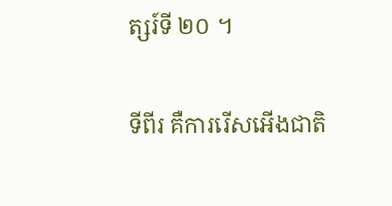ត្សរ៍ទី ២០ ។

ទីពីរ គឺការរើសអើងជាតិ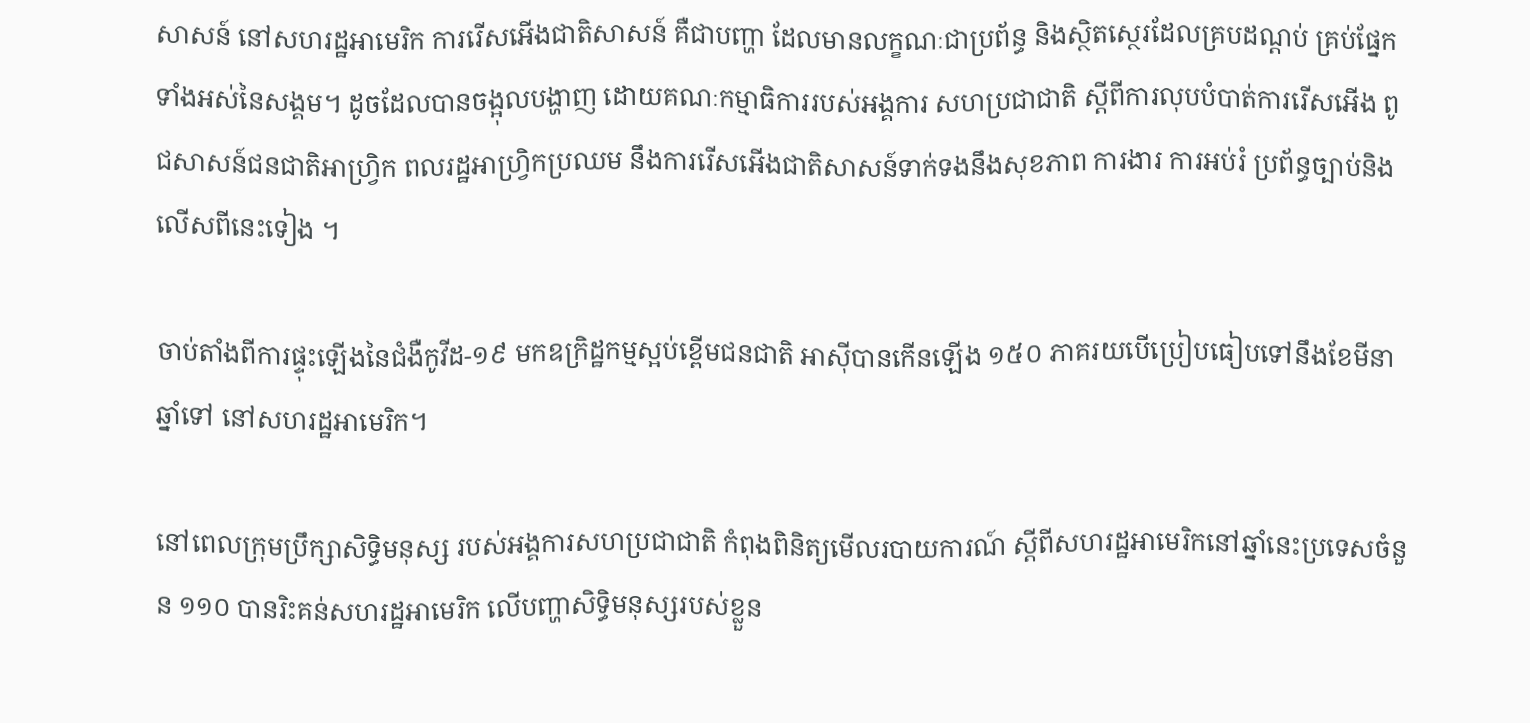សាសន៍ នៅសហរដ្ឋអាមេរិក ការរើសអើងជាតិសាសន៍ គឺជាបញ្ហា ដែលមានលក្ខណៈជាប្រព័ន្ធ និងស្ថិតស្ថេរដែលគ្របដណ្តប់ គ្រប់ផ្នែកទាំងអស់នៃសង្គម។ ដូចដែលបានចង្អុលបង្ហាញ ដោយគណៈកម្មាធិការរបស់អង្គការ សហប្រជាជាតិ ស្តីពីការលុបបំបាត់ការរើសអើង ពូជសាសន៍ជនជាតិអាហ្រ្វិក ពលរដ្ឋអាហ្វ្រិកប្រឈម នឹងការរើសអើងជាតិសាសន៍ទាក់ទងនឹងសុខភាព ការងារ ការអប់រំ ប្រព័ន្ធច្បាប់និងលើសពីនេះទៀង ។

ចាប់តាំងពីការផ្ទុះឡើងនៃជំងឺកូវីដ-១៩ មកឧក្រិដ្ឋកម្មស្អប់ខ្ពើមជនជាតិ អាស៊ីបានកើនឡើង ១៥០ ភាគរយបើប្រៀបធៀបទៅនឹងខែមីនា ឆ្នាំទៅ នៅសហរដ្ឋអាមេរិក។

នៅពេលក្រុមប្រឹក្សាសិទ្ធិមនុស្ស របស់អង្គការសហប្រជាជាតិ កំពុងពិនិត្យមើលរបាយការណ៍ ស្តីពីសហរដ្ឋអាមេរិកនៅឆ្នាំនេះប្រទេសចំនួន ១១០ បានរិះគន់សហរដ្ឋអាមេរិក លើបញ្ហាសិទ្ធិមនុស្សរបស់ខ្លួន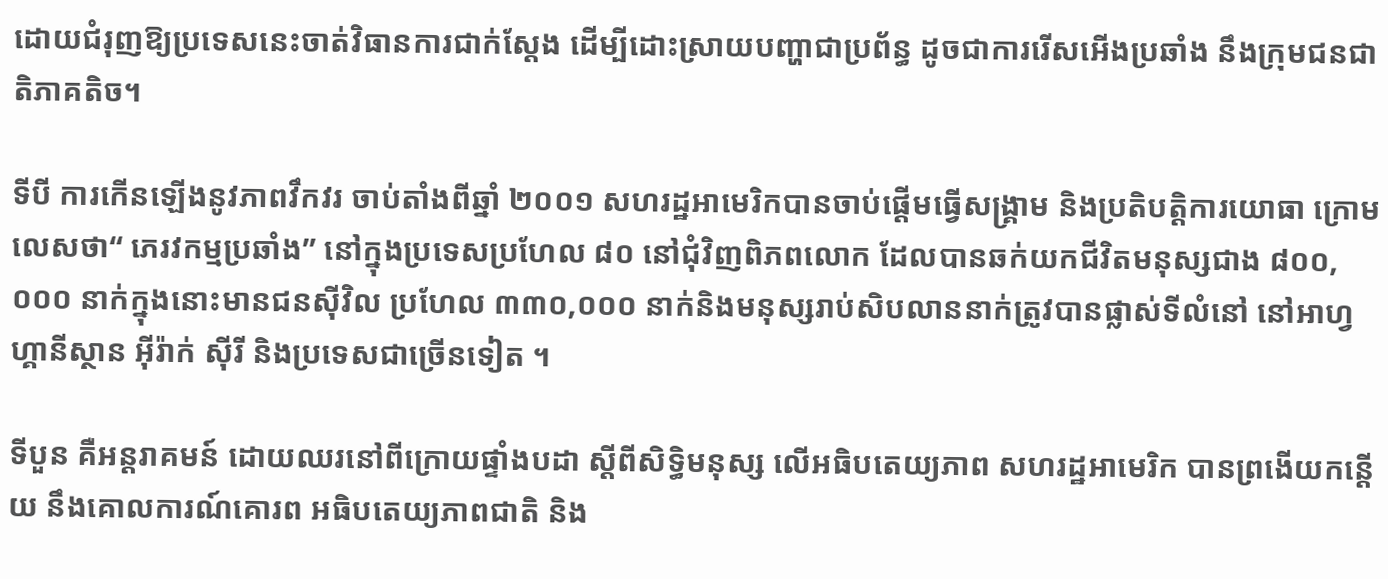ដោយជំរុញឱ្យប្រទេសនេះចាត់វិធានការជាក់ស្តែង ដើម្បីដោះស្រាយបញ្ហាជាប្រព័ន្ធ ដូចជាការរើសអើងប្រឆាំង នឹងក្រុមជនជាតិភាគតិច។

ទីបី ការកើនឡើងនូវភាពវឹកវរ ចាប់តាំងពីឆ្នាំ ២០០១ សហរដ្ឋអាមេរិកបានចាប់ផ្តើមធ្វើសង្គ្រាម និងប្រតិបត្តិការយោធា ក្រោមលេសថា“ ភេរវកម្មប្រឆាំង” នៅក្នុងប្រទេសប្រហែល ៨០ នៅជុំវិញពិភពលោក ដែលបានឆក់យកជីវិតមនុស្សជាង ៨០០,០០០ នាក់ក្នុងនោះមានជនស៊ីវិល ប្រហែល ៣៣០,០០០ នាក់និងមនុស្សរាប់សិបលាននាក់ត្រូវបានផ្លាស់ទីលំនៅ នៅអាហ្វហ្គានីស្ថាន អ៊ីរ៉ាក់ ស៊ីរី និងប្រទេសជាច្រើនទៀត ។

ទីបួន គឺអន្ដរាគមន៍ ដោយឈរនៅពីក្រោយផ្ទាំងបដា ស្តីពីសិទ្ធិមនុស្ស លើអធិបតេយ្យភាព សហរដ្ឋអាមេរិក បានព្រងើយកន្តើយ នឹងគោលការណ៍គោរព អធិបតេយ្យភាពជាតិ និង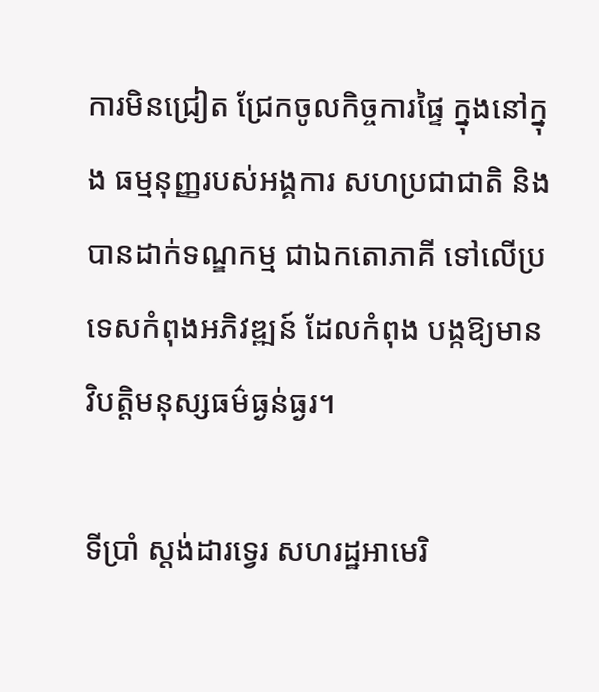ការមិនជ្រៀត ជ្រែកចូលកិច្ចការផ្ទៃ ក្នុងនៅក្នុង ធម្មនុញ្ញរបស់អង្គការ សហប្រជាជាតិ និងបានដាក់ទណ្ឌកម្ម ជាឯកតោភាគី ទៅលើប្រទេសកំពុងអភិវឌ្ឍន៍ ដែលកំពុង បង្កឱ្យមានវិបត្តិមនុស្សធម៌ធ្ងន់ធ្ងរ។

ទីប្រាំ ស្ដង់ដារទ្វេរ សហរដ្ឋអាមេរិ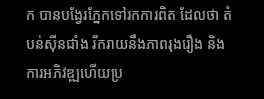ក បានបង្វែរភ្នែកទៅរកការពិត ដែលថា តំបន់ស៊ីនជាំង រីករាយនឹងភាពរុងរឿង និងការអភិវឌ្ឍហើយប្រ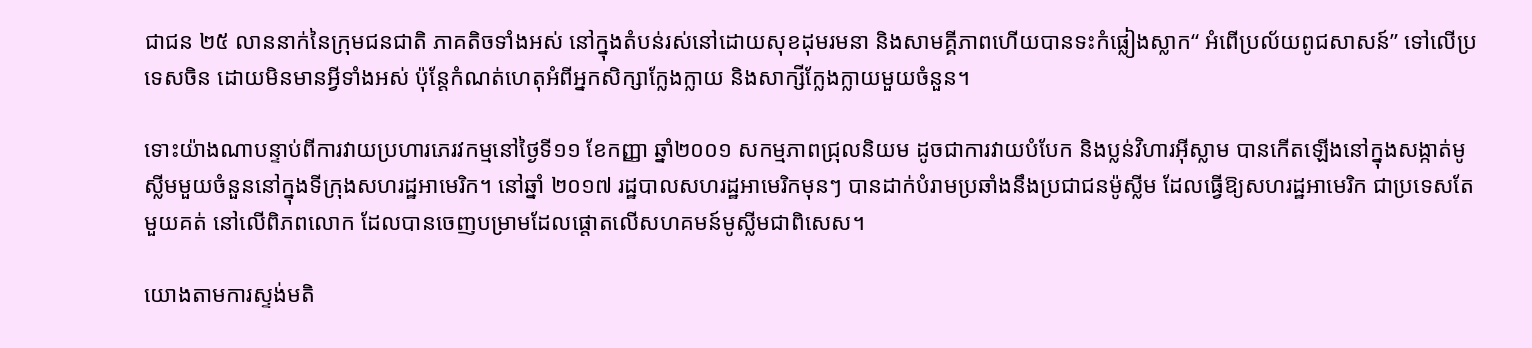ជាជន ២៥ លាននាក់នៃក្រុមជនជាតិ ភាគតិចទាំងអស់ នៅក្នុងតំបន់រស់នៅដោយសុខដុមរមនា និងសាមគ្គីភាពហើយបានទះកំផ្លៀងស្លាក“ អំពើប្រល័យពូជសាសន៍” ទៅលើប្រទេសចិន ដោយមិនមានអ្វីទាំងអស់ ប៉ុន្តែកំណត់ហេតុអំពីអ្នកសិក្សាក្លែងក្លាយ និងសាក្សីក្លែងក្លាយមួយចំនួន។

ទោះយ៉ាងណាបន្ទាប់ពីការវាយប្រហារភេរវកម្មនៅថ្ងៃទី១១ ខែកញ្ញា ឆ្នាំ២០០១ សកម្មភាពជ្រុលនិយម ដូចជាការវាយបំបែក និងប្លន់វិហារអ៊ីស្លាម បានកើតឡើងនៅក្នុងសង្កាត់មូស្លីមមួយចំនួននៅក្នុងទីក្រុងសហរដ្ឋអាមេរិក។ នៅឆ្នាំ ២០១៧ រដ្ឋបាលសហរដ្ឋអាមេរិកមុនៗ បានដាក់បំរាមប្រឆាំងនឹងប្រជាជនម៉ូស្លីម ដែលធ្វើឱ្យសហរដ្ឋអាមេរិក ជាប្រទេសតែមួយគត់ នៅលើពិភពលោក ដែលបានចេញបម្រាមដែលផ្តោតលើសហគមន៍មូស្លីមជាពិសេស។

យោងតាមការស្ទង់មតិ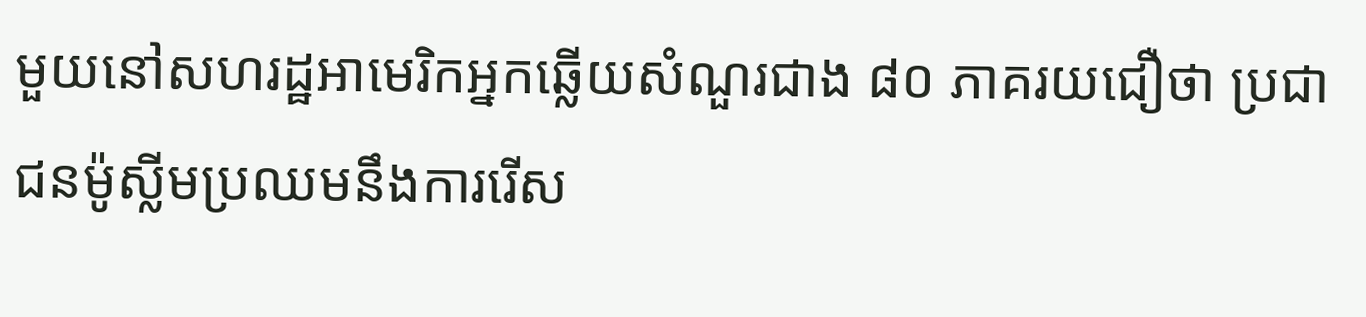មួយនៅសហរដ្ឋអាមេរិកអ្នកឆ្លើយសំណួរជាង ៨០ ភាគរយជឿថា ប្រជាជនម៉ូស្លីមប្រឈមនឹងការរើស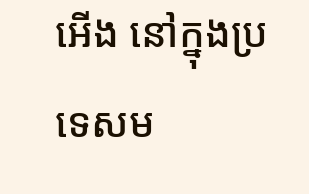អើង នៅក្នុងប្រទេសម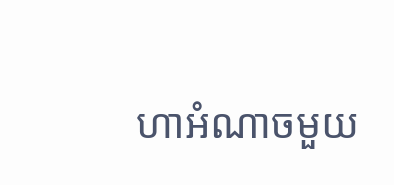ហាអំណាចមួយ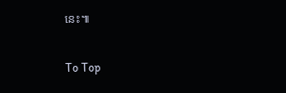នេះ៕

To Top